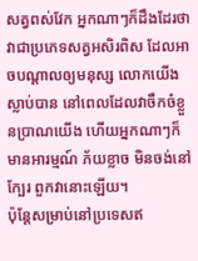សត្វពស់វែក អ្នកណាៗក៏ដឹងដែរថា វាជាប្រភេទសត្វអសិរពិស ដែលអាចបណ្តាលឲ្យមនុស្ស លោកយើងស្លាប់បាន នៅពេលដែលវាចឹកចំខ្លួនប្រាណយើង ហើយអ្នកណាៗក៏មានអារម្មណ៍ ភ័យខ្លាច មិនចង់នៅក្បែរ ពួកវានោះឡើយ។
ប៉ុន្តែសម្រាប់នៅប្រទេសឥ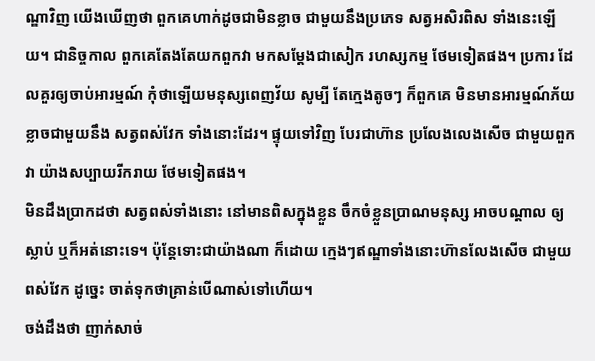ណ្ឌាវិញ យើងឃើញថា ពួកគេហាក់ដូចជាមិនខ្លាច ជាមួយនឹងប្រភេទ សត្វអសិរពិស ទាំងនេះឡើយ។ ជានិច្ចកាល ពួកគេតែងតែយកពួកវា មកសម្តែងជាសៀក រហស្សកម្ម ថែមទៀតផង។ ប្រការ ដែលគួរឲ្យចាប់អារម្មណ៍ កុំថាឡើយមនុស្សពេញវ័យ សូម្បី តែក្មេងតូចៗ ក៏ពួកគេ មិនមានអារម្មណ៍ភ័យខ្លាចជាមួយនឹង សត្វពស់វែក ទាំងនោះដែរ។ ផ្ទុយទៅវិញ បែរជាហ៊ាន ប្រលែងលេងសើច ជាមួយពួកវា យ៉ាងសប្បាយរីករាយ ថែមទៀតផង។
មិនដឹងប្រាកដថា សត្វពស់ទាំងនោះ នៅមានពិសក្នុងខ្លួន ចឹកចំខ្លួនប្រាណមនុស្ស អាចបណ្តាល ឲ្យស្លាប់ ឬក៏អត់នោះទេ។ ប៉ុន្តែទោះជាយ៉ាងណា ក៏ដោយ ក្មេងៗឥណ្ឌាទាំងនោះហ៊ានលែងសើច ជាមួយពស់វែក ដូច្នេះ ចាត់ទុកថាគ្រាន់បើណាស់ទៅហើយ។
ចង់ដឹងថា ញាក់សាច់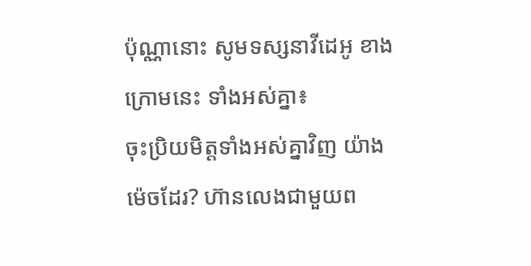ប៉ុណ្ណានោះ សូមទស្សនាវីដេអូ ខាងក្រោមនេះ ទាំងអស់គ្នា៖
ចុះប្រិយមិត្តទាំងអស់គ្នាវិញ យ៉ាងម៉េចដែរ? ហ៊ានលេងជាមួយព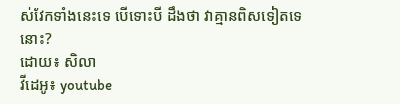ស់វែកទាំងនេះទេ បើទោះបី ដឹងថា វាគ្មានពិសទៀតទេនោះ?
ដោយ៖ សិលា
វីដេអូ៖ youtube